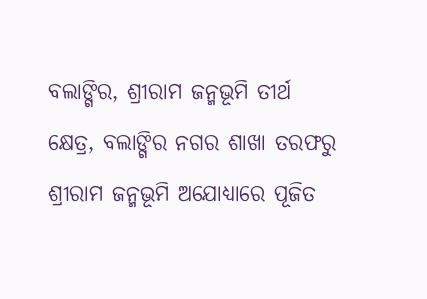ବଲାଙ୍ଗିର, ଶ୍ରୀରାମ ଜନ୍ମଭୂମି ତୀର୍ଥ କ୍ଷେତ୍ର, ବଲାଙ୍ଗିର ନଗର ଶାଖା ତରଫରୁ ଶ୍ରୀରାମ ଜନ୍ମଭୂମି ଅଯୋଧ୍ୟାରେ ପୂଜିତ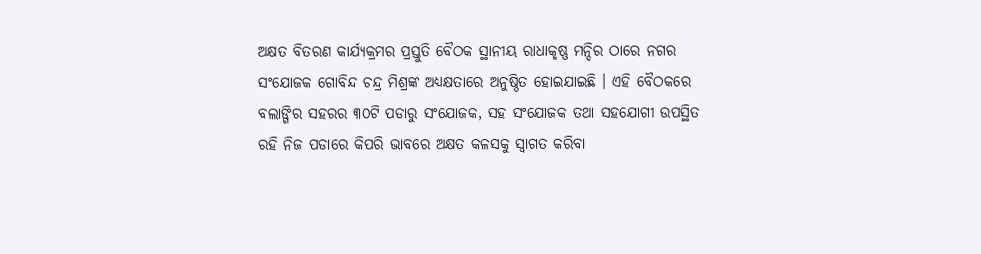ଅକ୍ଷତ ବିତରଣ କାର୍ଯ୍ୟକ୍ରମର ପ୍ରସ୍ତୁତି ବୈଠକ ସ୍ଥାନୀୟ ରାଧାକୃଷ୍ଣ ମନ୍ଦିର ଠାରେ ନଗର ସଂଯୋଜକ ଗୋବିନ୍ଦ ଚନ୍ଦ୍ର ମିଶ୍ରଙ୍କ ଅଧ୍ୟକ୍ଷତାରେ ଅନୁଷ୍ଠିତ ହୋଇଯାଇଛି । ଏହି ବୈଠକରେ ବଲାଙ୍ଗିର ସହରର ୩୦ଟି ପଡାରୁ ସଂଯୋଜକ, ସହ ସଂଯୋଜକ ତଥା ସହଯୋଗୀ ଉପସ୍ଥିତ ରହି ନିଜ ପଡାରେ କିପରି ଭାବରେ ଅକ୍ଷତ କଳସକୁ ସ୍ଵାଗତ କରିବା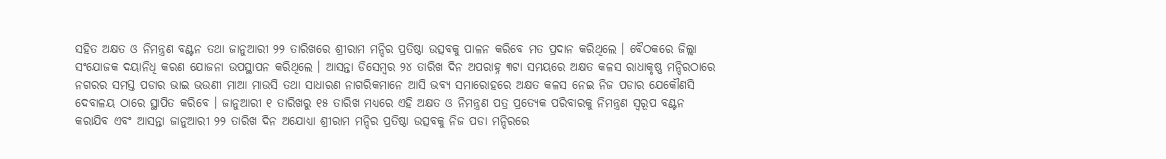ସହିତ ଅକ୍ଷତ ଓ ନିମନ୍ତ୍ରଣ ବଣ୍ଟନ ତଥା ଜାନୁଆରୀ ୨୨ ତାରିଖରେ ଶ୍ରୀରାମ ମନ୍ଦିର ପ୍ରତିଷ୍ଠା ଉତ୍ସବକୁ ପାଳନ କରିବେ ମତ ପ୍ରଦାନ କରିଥିଲେ । ବୈଠକରେ ଜିଲ୍ଲା ସଂଯୋଜକ ଦୟାନିଧି କରଣ ଯୋଜନା ଉପସ୍ଥାପନ କରିଥିଲେ । ଆସନ୍ତା ଡିସେମ୍ବର ୨୪ ତାରିଖ ଦିନ ଅପରାହ୍ନ ୩ଟା ସମୟରେ ଅକ୍ଷତ କଳସ ରାଧାକୃଷ୍ଣ ମନ୍ଦିରଠାରେ ନଗରର ସମସ୍ତ ପଡାର ଭାଇ ଭଉଣୀ ମାଆ ମାଉସି ତଥା ସାଧାରଣ ନାଗରିକମାନେ ଆସି ଭବ୍ୟ ସମାରୋହରେ ଅକ୍ଷତ କଳସ ନେଇ ନିଜ ପଡାର ଯେକୌଣସି ଦେବାଳୟ ଠାରେ ସ୍ଥାପିତ କରିବେ । ଜାନୁଆରୀ ୧ ତାରିଖରୁ ୧୫ ତାରିଖ ମଧ୍ୟରେ ଏହି ଅକ୍ଷତ ଓ ନିମନ୍ତ୍ରଣ ପତ୍ର ପ୍ରତ୍ୟେକ ପରିବାରକୁ ନିମନ୍ତ୍ରଣ ସ୍ଵରୂପ ବଣ୍ଟନ କରାଯିବ ଏବଂ ଆସନ୍ତା ଜାନୁଆରୀ ୨୨ ତାରିଖ ଦିନ ଅଯୋଧ୍ୟା ଶ୍ରୀରାମ ମନ୍ଦିର ପ୍ରତିଷ୍ଠା ଉତ୍ସବକୁ ନିଜ ପଡା ମନ୍ଦିରରେ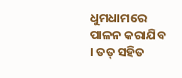ଧୁମଧାମରେ ପାଳନ କରାଯିବ । ତତ୍ ସହିତ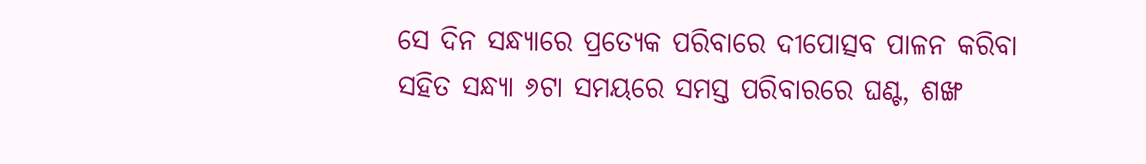ସେ ଦିନ ସନ୍ଧ୍ୟାରେ ପ୍ରତ୍ୟେକ ପରିବାରେ ଦୀପୋତ୍ସବ ପାଳନ କରିବା ସହିତ ସନ୍ଧ୍ୟା ୬ଟା ସମୟରେ ସମସ୍ତ ପରିବାରରେ ଘଣ୍ଟ, ଶଙ୍ଖ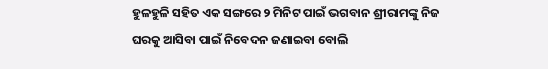ହୁଳହୁଳି ସହିତ ଏକ ସଙ୍ଗରେ ୨ ମିନିଟ ପାଇଁ ଭଗବାନ ଶ୍ରୀରାମଙ୍କୁ ନିଜ ଘରକୁ ଆସିବା ପାଇଁ ନିବେଦନ ଜଣାଇବା ବୋଲି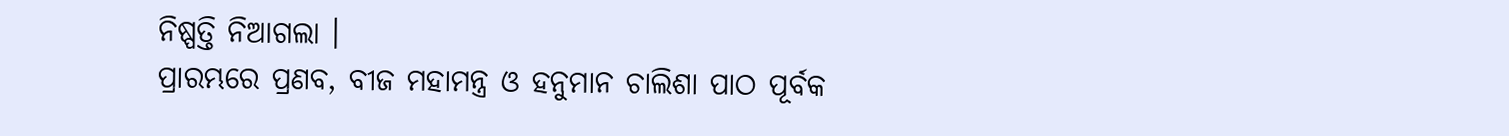ନିଷ୍ପତ୍ତି ନିଆଗଲା ।
ପ୍ରାରମ୍ଭରେ ପ୍ରଣବ, ବୀଜ ମହାମନ୍ତ୍ର ଓ ହନୁମାନ ଚାଲିଶା ପାଠ ପୂର୍ବକ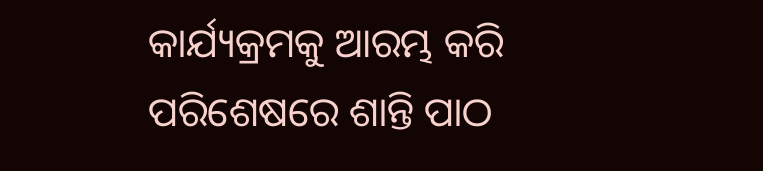କାର୍ଯ୍ୟକ୍ରମକୁ ଆରମ୍ଭ କରି ପରିଶେଷରେ ଶାନ୍ତି ପାଠ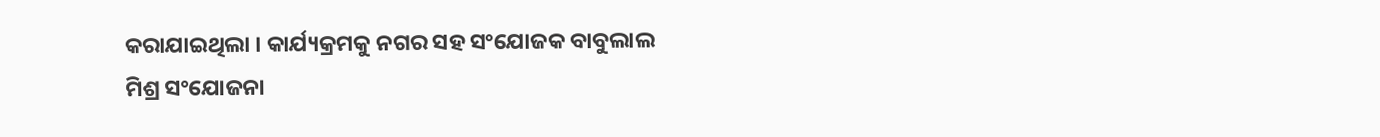କରାଯାଇଥିଲା । କାର୍ଯ୍ୟକ୍ରମକୁ ନଗର ସହ ସଂଯୋଜକ ବାବୁଲାଲ ମିଶ୍ର ସଂଯୋଜନା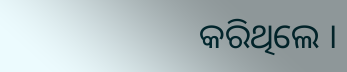କରିଥିଲେ ।